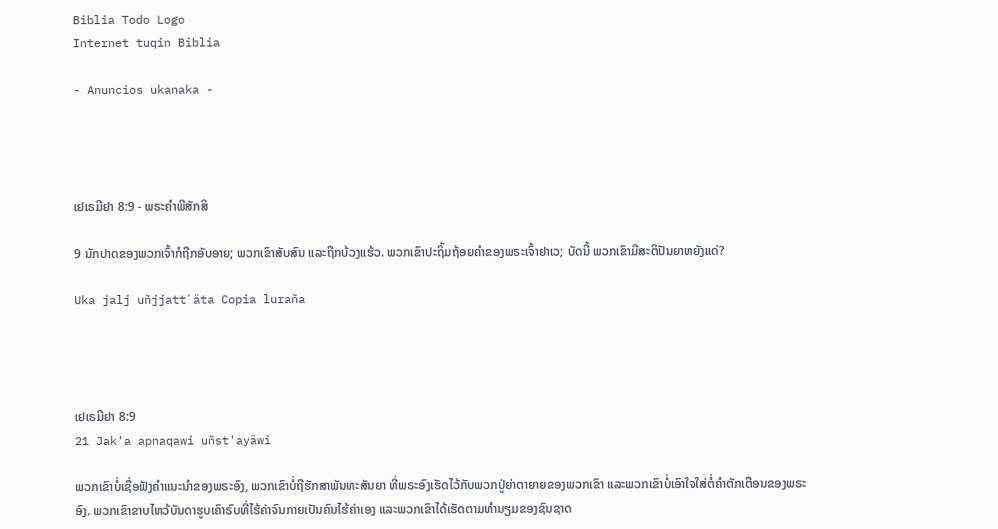Biblia Todo Logo
Internet tuqin Biblia

- Anuncios ukanaka -




ເຢເຣມີຢາ 8:9 - ພຣະຄຳພີສັກສິ

9 ນັກປາດຂອງພວກເຈົ້າກໍຖືກອັບອາຍ; ພວກເຂົາສັບສົນ ແລະຖືກບ້ວງແຮ້ວ. ພວກເຂົາປະຖິ້ມຖ້ອຍຄຳຂອງພຣະເຈົ້າຢາເວ; ບັດນີ້ ພວກເຂົາມີສະຕິປັນຍາຫຍັງແດ່?

Uka jalj uñjjattʼäta Copia luraña




ເຢເຣມີຢາ 8:9
21 Jak'a apnaqawi uñst'ayäwi

ພວກເຂົາບໍ່ເຊື່ອຟັງຄຳແນະນຳຂອງພຣະອົງ, ພວກເຂົາບໍ່ຖືຮັກສາພັນທະສັນຍາ ທີ່ພຣະອົງເຮັດໄວ້ກັບພວກປູ່ຍ່າຕາຍາຍຂອງພວກເຂົາ ແລະພວກເຂົາບໍ່ເອົາໃຈໃສ່ຕໍ່ຄຳຕັກເຕືອນຂອງພຣະອົງ. ພວກເຂົາຂາບໄຫວ້ບັນດາຮູບເຄົາຣົບທີ່ໄຮ້ຄ່າຈົນກາຍເປັນຄົນໄຮ້ຄ່າເອງ ແລະພວກເຂົາໄດ້ເຮັດຕາມທຳນຽມຂອງຊົນຊາດ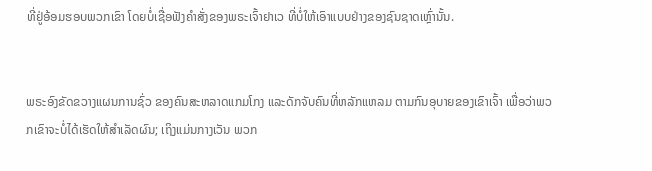ທີ່ຢູ່ອ້ອມຮອບພວກເຂົາ ໂດຍບໍ່ເຊື່ອຟັງຄຳສັ່ງຂອງພຣະເຈົ້າຢາເວ ທີ່ບໍ່ໃຫ້ເອົາແບບຢ່າງຂອງຊົນຊາດເຫຼົ່ານັ້ນ.


ພຣະອົງຂັດຂວາງແຜນການຊົ່ວ ຂອງຄົນສະຫລາດແກມໂກງ ແລະດັກຈັບຄົນທີ່ຫລັກແຫລມ ຕາມກົນອຸບາຍຂອງເຂົາເຈົ້າ ເພື່ອວ່າພວກເຂົາຈະບໍ່ໄດ້ເຮັດໃຫ້ສຳເລັດຜົນ; ເຖິງແມ່ນກາງເວັນ ພວກ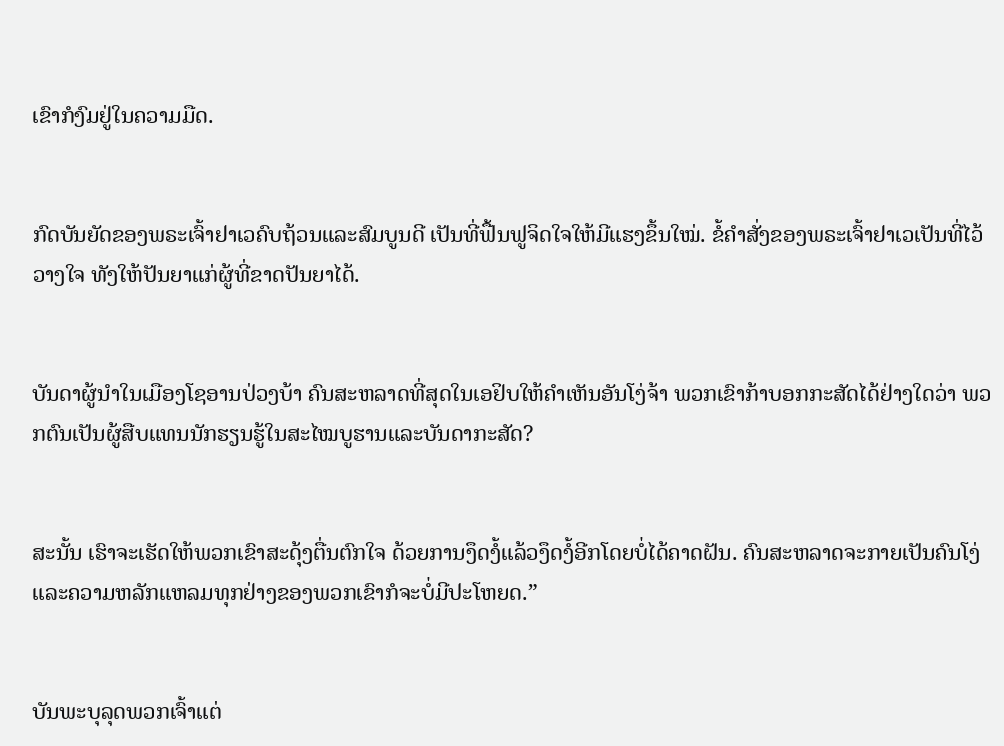ເຂົາກໍງົມຢູ່ໃນຄວາມມືດ.


ກົດບັນຍັດຂອງພຣະເຈົ້າຢາເວຄົບຖ້ວນແລະສົມບູນດີ ເປັນທີ່ຟື້ນຟູຈິດໃຈໃຫ້ມີແຮງຂຶ້ນໃໝ່. ຂໍ້ຄຳສັ່ງຂອງພຣະເຈົ້າຢາເວເປັນທີ່ໄວ້ວາງໃຈ ທັງໃຫ້ປັນຍາແກ່ຜູ້ທີ່ຂາດປັນຍາໄດ້.


ບັນດາຜູ້ນຳໃນເມືອງໂຊອານປ່ວງບ້າ ຄົນສະຫລາດທີ່ສຸດໃນເອຢິບໃຫ້ຄຳເຫັນອັນໂງ່ຈ້າ ພວກເຂົາກ້າບອກກະສັດໄດ້ຢ່າງໃດວ່າ ພວກຕົນເປັນຜູ້ສືບແທນນັກຮຽນຮູ້ໃນສະໄໝບູຮານແລະບັນດາກະສັດ?


ສະນັ້ນ ເຮົາຈະເຮັດໃຫ້ພວກເຂົາສະດຸ້ງຕື່ນຕົກໃຈ ດ້ວຍການງຶດງໍ້ແລ້ວງຶດງໍ້ອີກໂດຍບໍ່ໄດ້ຄາດຝັນ. ຄົນສະຫລາດຈະກາຍເປັນຄົນໂງ່ ແລະຄວາມຫລັກແຫລມທຸກຢ່າງຂອງພວກເຂົາກໍຈະບໍ່ມີປະໂຫຍດ.”


ບັນພະບຸລຸດພວກເຈົ້າແຕ່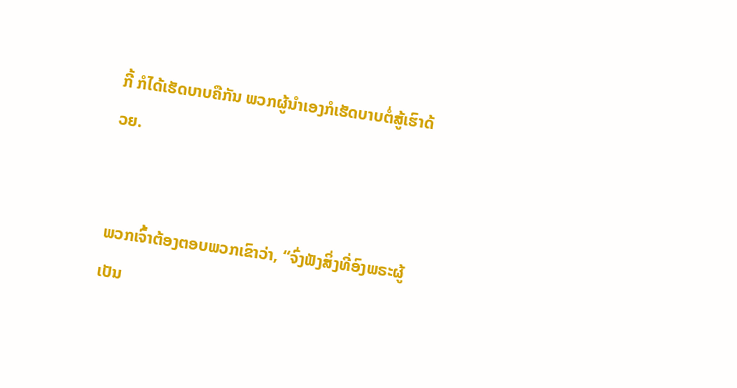ກີ້ ກໍໄດ້ເຮັດບາບຄືກັນ ພວກຜູ້ນຳເອງກໍເຮັດບາບຕໍ່ສູ້ເຮົາດ້ວຍ.


ພວກເຈົ້າຕ້ອງຕອບພວກເຂົາວ່າ, “ຈົ່ງຟັງສິ່ງທີ່ອົງພຣະຜູ້ເປັນ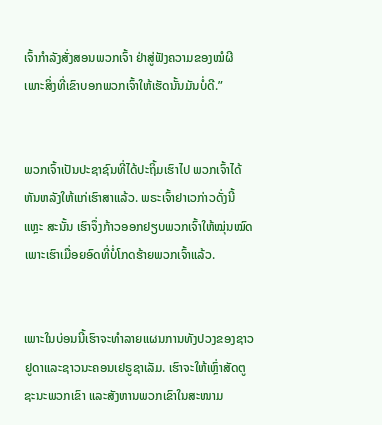ເຈົ້າກຳລັງສັ່ງສອນພວກເຈົ້າ ຢ່າສູ່ຟັງຄວາມຂອງໝໍຜີ ເພາະສິ່ງທີ່ເຂົາບອກພວກເຈົ້າໃຫ້ເຮັດນັ້ນມັນບໍ່ດີ.”


ພວກເຈົ້າເປັນປະຊາຊົນທີ່ໄດ້ປະຖິ້ມເຮົາໄປ ພວກເຈົ້າໄດ້ຫັນຫລັງໃຫ້ແກ່ເຮົາສາແລ້ວ. ພຣະເຈົ້າຢາເວກ່າວດັ່ງນີ້ແຫຼະ ສະນັ້ນ ເຮົາຈຶ່ງກ້າວອອກຢຽບພວກເຈົ້າໃຫ້ໝຸ່ນໝົດ ເພາະເຮົາເມື່ອຍອົດທີ່ບໍ່ໂກດຮ້າຍພວກເຈົ້າແລ້ວ.


ເພາະໃນບ່ອນນີ້ເຮົາຈະທຳລາຍແຜນການທັງປວງຂອງຊາວຢູດາແລະຊາວນະຄອນເຢຣູຊາເລັມ. ເຮົາຈະໃຫ້ເຫຼົ່າສັດຕູຊະນະພວກເຂົາ ແລະສັງຫານພວກເຂົາໃນສະໜາມ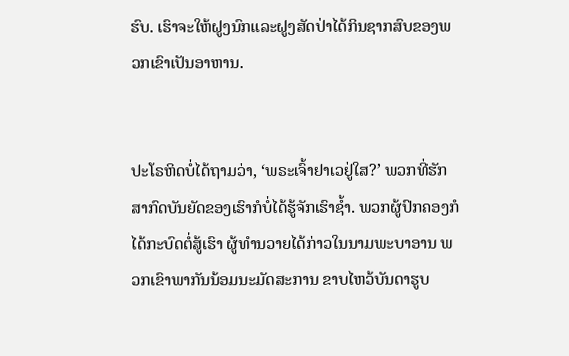ຮົບ. ເຮົາຈະໃຫ້ຝູງນົກແລະຝູງສັດປ່າໄດ້ກິນຊາກສົບຂອງພວກເຂົາເປັນອາຫານ.


ປະໂຣຫິດບໍ່ໄດ້ຖາມວ່າ, ‘ພຣະເຈົ້າຢາເວຢູ່ໃສ?’ ພວກທີ່ຮັກສາກົດບັນຍັດຂອງເຮົາກໍບໍ່ໄດ້ຮູ້ຈັກເຮົາຊໍ້າ. ພວກຜູ້ປົກຄອງກໍໄດ້ກະບົດຕໍ່ສູ້ເຮົາ ຜູ້ທຳນວາຍໄດ້ກ່າວໃນນາມພະບາອານ ພວກເຂົາພາກັນນ້ອມນະມັດສະການ ຂາບໄຫວ້ບັນດາຮູບ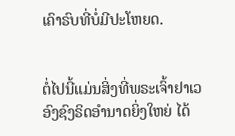ເຄົາຣົບທີ່ບໍ່ມີປະໂຫຍດ.


ຕໍ່ໄປນີ້ແມ່ນສິ່ງທີ່ພຣະເຈົ້າຢາເວອົງຊົງຣິດອຳນາດຍິ່ງໃຫຍ່ ໄດ້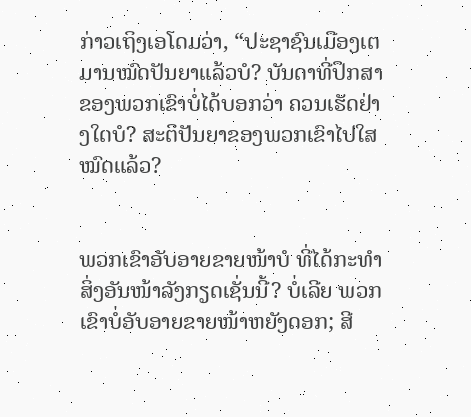ກ່າວເຖິງເອໂດມວ່າ, “ປະຊາຊົນເມືອງເຕມານໝົດປັນຍາແລ້ວບໍ? ບັນດາທີ່ປຶກສາຂອງພວກເຂົາບໍ່ໄດ້ບອກວ່າ ຄວນເຮັດຢ່າງໃດບໍ? ສະຕິປັນຍາຂອງພວກເຂົາໄປໃສໝົດແລ້ວ?


ພວກເຂົາອັບອາຍຂາຍໜ້າບໍ ທີ່ໄດ້ກະທຳສິ່ງອັນໜ້າລັງກຽດເຊັ່ນນີ້? ບໍ່ເລີຍ ພວກເຂົາບໍ່ອັບອາຍຂາຍໜ້າຫຍັງດອກ; ສີ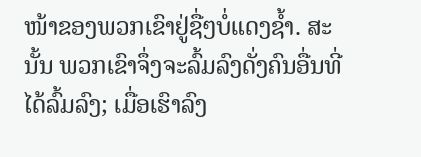ໜ້າຂອງພວກເຂົາຢູ່ຊື່ໆບໍ່ແດງຊໍ້າ. ສະນັ້ນ ພວກເຂົາຈຶ່ງຈະລົ້ມລົງດັ່ງຄົນອື່ນທີ່ໄດ້ລົ້ມລົງ; ເມື່ອເຮົາລົງ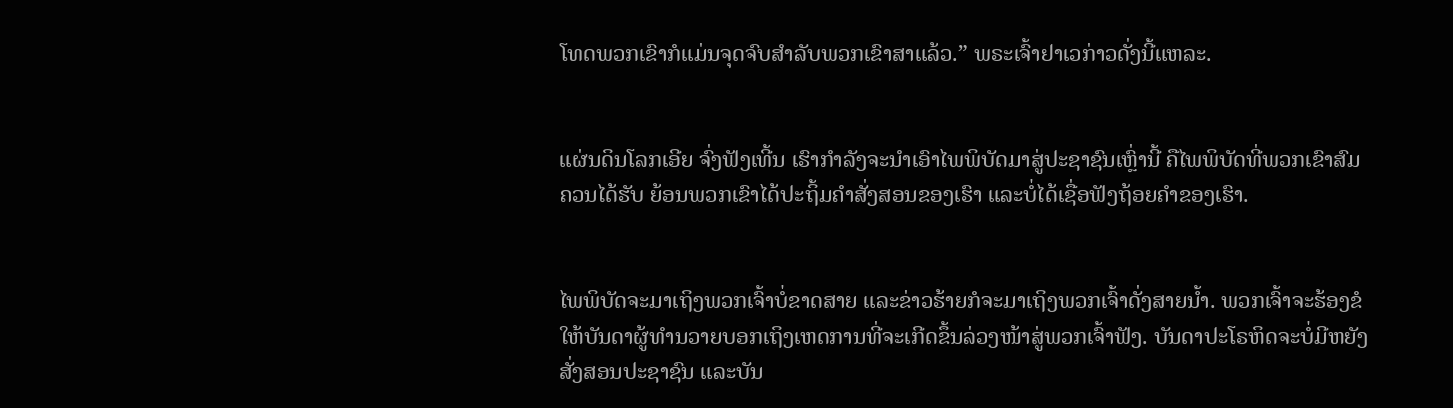ໂທດພວກເຂົາກໍແມ່ນຈຸດຈົບສຳລັບພວກເຂົາສາແລ້ວ.” ພຣະເຈົ້າຢາເວກ່າວດັ່ງນີ້ແຫລະ.


ແຜ່ນດິນໂລກເອີຍ ຈົ່ງຟັງເທີ້ນ ເຮົາກຳລັງຈະນຳເອົາໄພພິບັດມາສູ່ປະຊາຊົນເຫຼົ່ານີ້ ຄືໄພພິບັດທີ່ພວກເຂົາສົມຄວນໄດ້ຮັບ ຍ້ອນພວກເຂົາໄດ້ປະຖິ້ມຄຳສັ່ງສອນຂອງເຮົາ ແລະບໍ່ໄດ້ເຊື່ອຟັງຖ້ອຍຄຳຂອງເຮົາ.


ໄພພິບັດຈະມາເຖິງພວກເຈົ້າບໍ່ຂາດສາຍ ແລະຂ່າວຮ້າຍກໍຈະມາເຖິງພວກເຈົ້າດັ່ງສາຍນໍ້າ. ພວກເຈົ້າຈະຮ້ອງຂໍໃຫ້ບັນດາຜູ້ທຳນວາຍບອກເຖິງເຫດການທີ່ຈະເກີດຂຶ້ນລ່ວງໜ້າສູ່ພວກເຈົ້າຟັງ. ບັນດາປະໂຣຫິດຈະບໍ່ມີຫຍັງສັ່ງສອນປະຊາຊົນ ແລະບັນ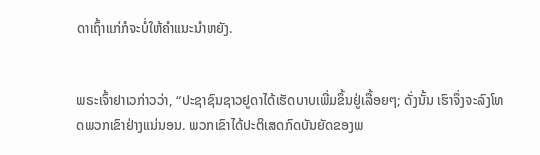ດາເຖົ້າແກ່ກໍຈະບໍ່ໃຫ້ຄຳແນະນຳຫຍັງ.


ພຣະເຈົ້າຢາເວກ່າວວ່າ, “ປະຊາຊົນຊາວຢູດາໄດ້ເຮັດບາບເພີ່ມຂຶ້ນຢູ່ເລື້ອຍໆ; ດັ່ງນັ້ນ ເຮົາຈຶ່ງຈະລົງໂທດພວກເຂົາຢ່າງແນ່ນອນ. ພວກເຂົາໄດ້ປະຕິເສດກົດບັນຍັດຂອງພ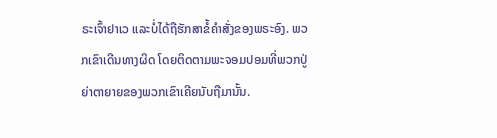ຣະເຈົ້າຢາເວ ແລະບໍ່ໄດ້ຖືຮັກສາຂໍ້ຄຳສັ່ງຂອງພຣະອົງ. ພວກເຂົາເດີນທາງຜິດ ໂດຍຕິດຕາມພະຈອມປອມທີ່ພວກປູ່ຍ່າຕາຍາຍຂອງພວກເຂົາເຄີຍນັບຖືມານັ້ນ.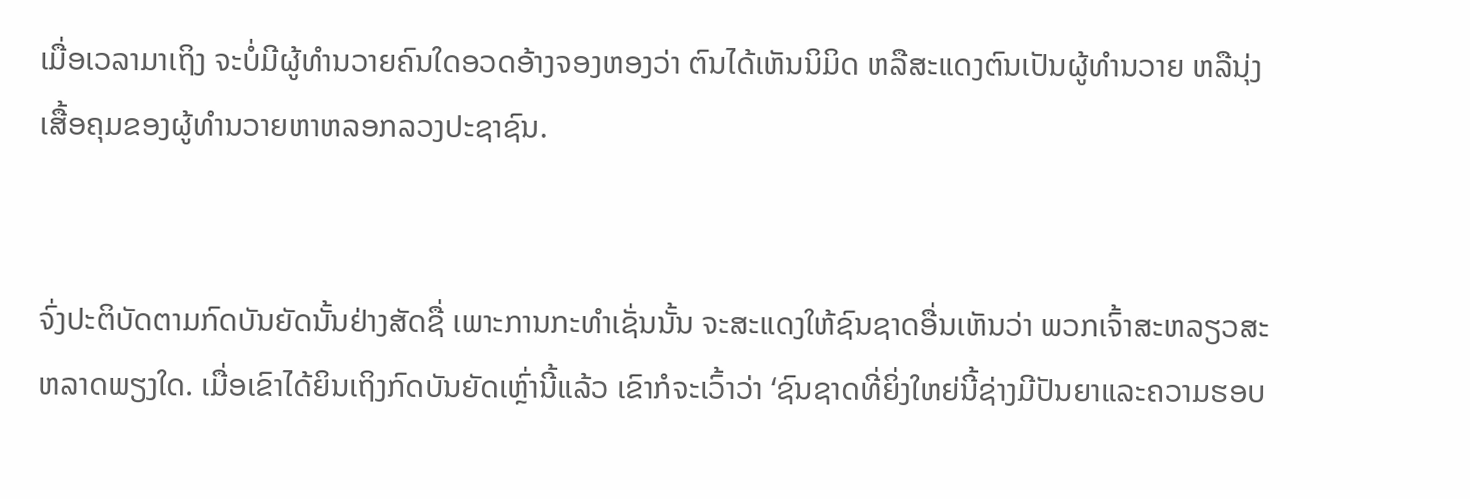ເມື່ອເວລາມາເຖິງ ຈະບໍ່ມີຜູ້ທຳນວາຍຄົນໃດອວດອ້າງຈອງຫອງວ່າ ຕົນໄດ້ເຫັນນິມິດ ຫລືສະແດງຕົນເປັນຜູ້ທຳນວາຍ ຫລືນຸ່ງເສື້ອຄຸມຂອງຜູ້ທຳນວາຍຫາຫລອກລວງປະຊາຊົນ.


ຈົ່ງປະຕິບັດຕາມກົດບັນຍັດນັ້ນຢ່າງສັດຊື່ ເພາະການກະທຳເຊັ່ນນັ້ນ ຈະສະແດງໃຫ້ຊົນຊາດອື່ນເຫັນວ່າ ພວກເຈົ້າສະຫລຽວສະຫລາດພຽງໃດ. ເມື່ອເຂົາໄດ້ຍິນເຖິງກົດບັນຍັດເຫຼົ່ານີ້ແລ້ວ ເຂົາກໍຈະເວົ້າວ່າ ‘ຊົນຊາດທີ່ຍິ່ງໃຫຍ່ນີ້ຊ່າງມີປັນຍາແລະຄວາມຮອບ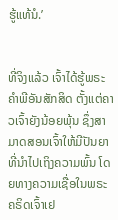ຮູ້ແທ້ນໍ.’


ທີ່ຈິງແລ້ວ ເຈົ້າໄດ້ຮູ້ພຣະຄຳພີອັນສັກສິດ ຕັ້ງແຕ່ຄາວເຈົ້າຍັງນ້ອຍພຸ້ນ ຊຶ່ງສາມາດສອນເຈົ້າໃຫ້ມີປັນຍາ ທີ່ນຳໄປເຖິງຄວາມພົ້ນ ໂດຍທາງຄວາມເຊື່ອໃນພຣະຄຣິດເຈົ້າເຢ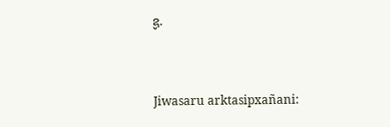ຊູ.


Jiwasaru arktasipxañani: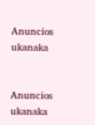Anuncios ukanaka


Anuncios ukanaka